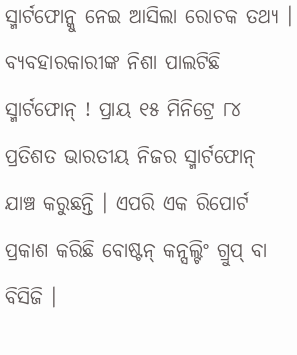ସ୍ମାର୍ଟଫୋନ୍କୁ ନେଇ ଆସିଲା ରୋଚକ ତଥ୍ୟ । ବ୍ୟବହାରକାରୀଙ୍କ ନିଶା ପାଲଟିଛି ସ୍ମାର୍ଟଫୋନ୍ ! ପ୍ରାୟ ୧୫ ମିନିଟ୍ରେ ୮୪ ପ୍ରତିଶତ ଭାରତୀୟ ନିଜର ସ୍ମାର୍ଟଫୋନ୍ ଯାଞ୍ଚ କରୁଛନ୍ତି । ଏପରି ଏକ ରିପୋର୍ଟ ପ୍ରକାଶ କରିଛି ବୋଷ୍ଟନ୍ କନ୍ସଲ୍ଟିଂ ଗ୍ରୁପ୍ ବା ବିସିଜି ।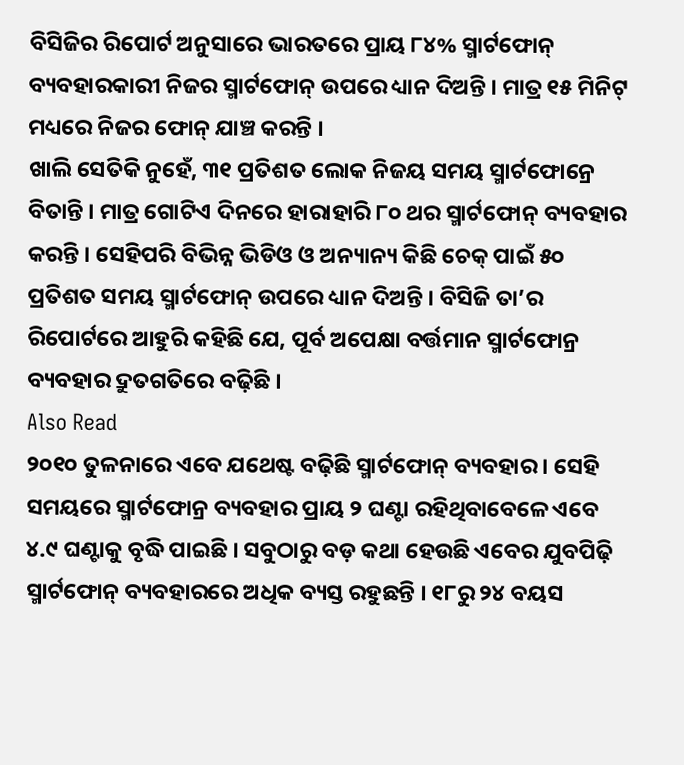ବିସିଜିର ରିପୋର୍ଟ ଅନୁସାରେ ଭାରତରେ ପ୍ରାୟ ୮୪% ସ୍ମାର୍ଟଫୋନ୍ ବ୍ୟବହାରକାରୀ ନିଜର ସ୍ମାର୍ଟଫୋନ୍ ଉପରେ ଧ୍ୟାନ ଦିଅନ୍ତି । ମାତ୍ର ୧୫ ମିନିଟ୍ ମଧ୍ୟରେ ନିଜର ଫୋନ୍ ଯାଞ୍ଚ କରନ୍ତି ।
ଖାଲି ସେତିକି ନୁହେଁ, ୩୧ ପ୍ରତିଶତ ଲୋକ ନିଜୟ ସମୟ ସ୍ମାର୍ଟଫୋନ୍ରେ ବିତାନ୍ତି । ମାତ୍ର ଗୋଟିଏ ଦିନରେ ହାରାହାରି ୮୦ ଥର ସ୍ମାର୍ଟଫୋନ୍ ବ୍ୟବହାର କରନ୍ତି । ସେହିପରି ବିଭିନ୍ନ ଭିଡିଓ ଓ ଅନ୍ୟାନ୍ୟ କିଛି ଚେକ୍ ପାଇଁ ୫୦ ପ୍ରତିଶତ ସମୟ ସ୍ମାର୍ଟଫୋନ୍ ଉପରେ ଧ୍ୟାନ ଦିଅନ୍ତି । ବିସିଜି ତା’ର ରିପୋର୍ଟରେ ଆହୁରି କହିଛି ଯେ, ପୂର୍ବ ଅପେକ୍ଷା ବର୍ତ୍ତମାନ ସ୍ମାର୍ଟଫୋନ୍ର ବ୍ୟବହାର ଦ୍ରୁତଗତିରେ ବଢ଼ିଛି ।
Also Read
୨୦୧୦ ତୁଳନାରେ ଏବେ ଯଥେଷ୍ଟ ବଢ଼ିଛି ସ୍ମାର୍ଟଫୋନ୍ ବ୍ୟବହାର । ସେହି ସମୟରେ ସ୍ମାର୍ଟଫୋନ୍ର ବ୍ୟବହାର ପ୍ରାୟ ୨ ଘଣ୍ଟା ରହିଥିବାବେଳେ ଏବେ ୪.୯ ଘଣ୍ଟାକୁ ବୃଦ୍ଧି ପାଇଛି । ସବୁଠାରୁ ବଡ଼ କଥା ହେଉଛି ଏବେର ଯୁବପିଢ଼ି ସ୍ମାର୍ଟଫୋନ୍ ବ୍ୟବହାରରେ ଅଧିକ ବ୍ୟସ୍ତ ରହୁଛନ୍ତି । ୧୮ରୁ ୨୪ ବୟସ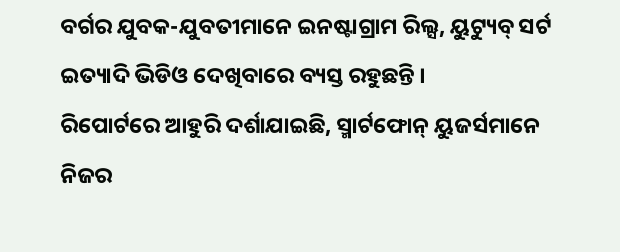ବର୍ଗର ଯୁବକ-ଯୁବତୀମାନେ ଇନଷ୍ଟାଗ୍ରାମ ରିଲ୍ସ, ୟୁଟ୍ୟୁବ୍ ସର୍ଟ ଇତ୍ୟାଦି ଭିଡିଓ ଦେଖିବାରେ ବ୍ୟସ୍ତ ରହୁଛନ୍ତି ।
ରିପୋର୍ଟରେ ଆହୁରି ଦର୍ଶାଯାଇଛି, ସ୍ମାର୍ଟଫୋନ୍ ୟୁଜର୍ସମାନେ ନିଜର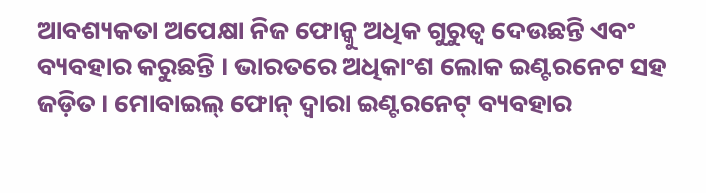ଆବଶ୍ୟକତା ଅପେକ୍ଷା ନିଜ ଫୋନ୍କୁ ଅଧିକ ଗୁରୁତ୍ୱ ଦେଉଛନ୍ତି ଏବଂ ବ୍ୟବହାର କରୁଛନ୍ତି । ଭାରତରେ ଅଧିକାଂଶ ଲୋକ ଇଣ୍ଟରନେଟ ସହ ଜଡ଼ିତ । ମୋବାଇଲ୍ ଫୋନ୍ ଦ୍ୱାରା ଇଣ୍ଟରନେଟ୍ ବ୍ୟବହାର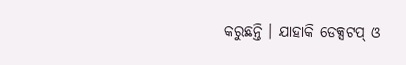କରୁଛନ୍ତି । ଯାହାକି ଡେକ୍ସଟପ୍ ଓ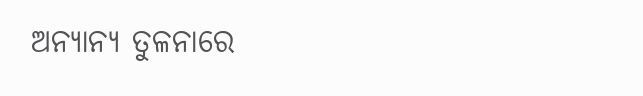ଅନ୍ୟାନ୍ୟ ତୁଳନାରେ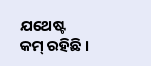ଯଥେଷ୍ଟ କମ୍ ରହିଛି ।